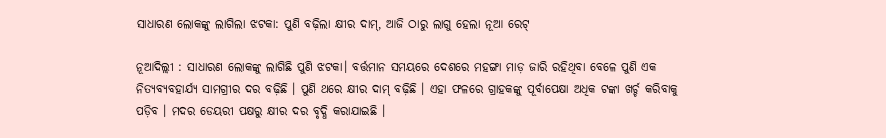ସାଧାରଣ ଲୋକଙ୍କୁ ଲାଗିଲା ଝଟକା: ପୁଣି ବଢ଼ିଲା କ୍ଷୀର ଦାମ୍, ଆଜି ଠାରୁ ଲାଗୁ ହେଲା ନୂଆ ରେଟ୍

ନୂଆଦିଲ୍ଲୀ : ସାଧାରଣ ଲୋକଙ୍କୁ ଲାଗିଛି ପୁଣି ଝଟକା। ବର୍ତ୍ତମାନ ସମୟରେ ଦେଶରେ ମହଙ୍ଗା ମାଡ଼ ଜାରି ରହିଥିବା ବେଳେ ପୁଣି ଏକ ନିତ୍ୟବ୍ୟବହାର୍ଯ୍ୟ ସାମଗ୍ରୀର ଦର ବଢ଼ିଛି । ପୁଣି ଥରେ କ୍ଷୀର ଦାମ୍ ବଢ଼ିଛି । ଏହା ଫଳରେ ଗ୍ରାହକଙ୍କୁ ପୂର୍ବାପେକ୍ଷା ଅଧିକ ଟଙ୍କା ଖର୍ଚ୍ଚ କରିବାକୁ ପଡ଼ିବ । ମଦର ଡେୟରୀ ପକ୍ଷରୁ କ୍ଷୀର ଦର ବୃଦ୍ଧି କରାଯାଇଛି ।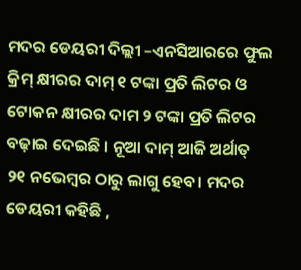ମଦର ଡେୟରୀ ଦିଲ୍ଲୀ –ଏନସିଆରରେ ଫୁଲ କ୍ରିମ୍‌ କ୍ଷୀରର ଦାମ୍‌ ୧ ଟଙ୍କା ପ୍ରତି ଲିଟର ଓ ଟୋକନ କ୍ଷୀରର ଦାମ ୨ ଟଙ୍କା ପ୍ରତି ଲିଟର ବଢ଼ାଇ ଦେଇଛି । ନୂଆ ଦାମ୍‌ ଆଜି ଅର୍ଥାତ୍‌ ୨୧ ନଭେମ୍ୱର ଠାରୁ ଲାଗୁ ହେବ। ମଦର ଡେୟରୀ କହିଛି ,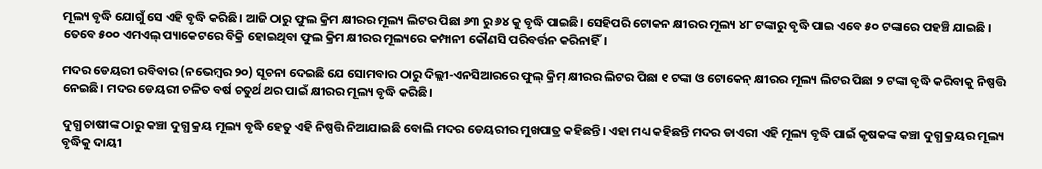ମୂଲ୍ୟ ବୃଦ୍ଧି ଯୋଗୁଁ ସେ ଏହି ବୃଦ୍ଧି କରିଛି। ଆଜି ଠାରୁ ଫୁଲ କ୍ରିମ କ୍ଷୀରର ମୂଲ୍ୟ ଲିଟର ପିଛା ୬୩ ରୁ ୬୪ କୁ ବୃଦ୍ଧି ପାଇଛି। ସେହିପରି ଟୋକନ କ୍ଷୀରର ମୂଲ୍ୟ ୪୮ ଟଙ୍କାରୁ ବୃଦ୍ଧି ପାଇ ଏବେ ୫୦ ଟଙ୍କାରେ ପହଞ୍ଚି ଯାଇଛି । ତେବେ ୫୦୦ ଏମଏଲ୍ ପ୍ୟାକେଟରେ ବିକ୍ରି ହୋଇଥିବା ଫୁଲ କ୍ରିମ କ୍ଷୀରର ମୂଲ୍ୟରେ କମ୍ପାନୀ କୌଣସି ପରିବର୍ତ୍ତନ କରିନାହିଁ।

ମଦର ଡେୟରୀ ରବିବାର (ନଭେମ୍ବର ୨୦) ସୂଚନା ଦେଇଛି ଯେ ସୋମବାର ଠାରୁ ଦିଲ୍ଲୀ-ଏନସିଆରରେ ଫୁଲ୍ କ୍ରିମ୍ କ୍ଷୀରର ଲିଟର ପିଛା ୧ ଟଙ୍କା ଓ ଟୋକେନ୍ କ୍ଷୀରର ମୂଲ୍ୟ ଲିଟର ପିଛା ୨ ଟଙ୍କା ବୃଦ୍ଧି କରିବାକୁ ନିଷ୍ପତ୍ତି ନେଇଛି। ମଦର ଡେୟରୀ ଚଳିତ ବର୍ଷ ଚତୁର୍ଥ ଥର ପାଇଁ କ୍ଷୀରର ମୂଲ୍ୟ ବୃଦ୍ଧି କରିଛି।

ଦୁଗ୍ଧ ଚାଷୀଙ୍କ ଠାରୁ କଞ୍ଚା ଦୁଗ୍ଧ କ୍ରୟ ମୂଲ୍ୟ ବୃଦ୍ଧି ହେତୁ ଏହି ନିଷ୍ପତ୍ତି ନିଆଯାଇଛି ବୋଲି ମଦର ଡେୟରୀର ମୁଖପାତ୍ର କହିଛନ୍ତି। ଏହା ମଧ୍ୟ କହିଛନ୍ତି ମଦର ଡାଏରୀ ଏହି ମୂଲ୍ୟ ବୃଦ୍ଧି ପାଇଁ କୃଷକଙ୍କ କଞ୍ଚା ଦୁଗ୍ଧ କ୍ରୟର ମୂଲ୍ୟ ବୃଦ୍ଧିକୁ ଦାୟୀ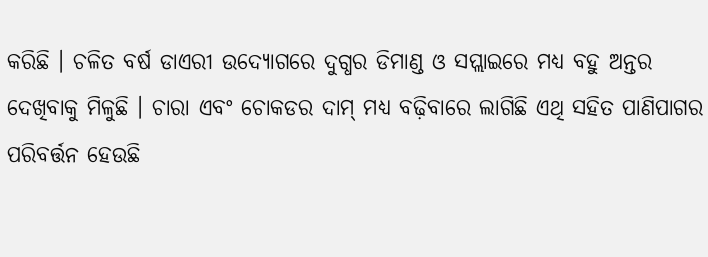କରିଛି । ଚଳିତ ବର୍ଷ ଡାଏରୀ ଉଦ୍ୟୋଗରେ ଦୁଗ୍ଧର ଡିମାଣ୍ଡ ଓ ସପ୍ଲାଇରେ ମଧ୍ୟ ବହୁ ଅନ୍ତର ଦେଖିବାକୁ ମିଳୁଛି । ଚାରା ଏବଂ ଚୋକଡର ଦାମ୍ ମଧ୍ୟ ବଢ଼ିବାରେ ଲାଗିଛି ଏଥି ସହିତ ପାଣିପାଗର ପରିବର୍ତ୍ତନ ହେଉଛି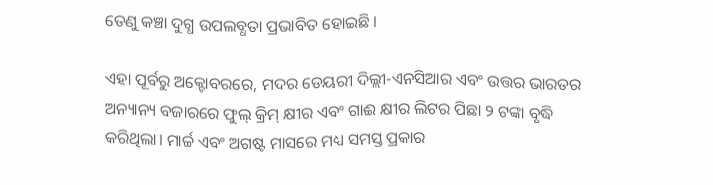ତେଣୁ କଞ୍ଚା ଦୁଗ୍ଧ ଉପଲବ୍ଧତା ପ୍ରଭାବିତ ହୋଇଛି ।

ଏହା ପୂର୍ବରୁ ଅକ୍ଟୋବରରେ, ମଦର ଡେୟରୀ ଦିଲ୍ଲୀ-ଏନସିଆର ଏବଂ ଉତ୍ତର ଭାରତର ଅନ୍ୟାନ୍ୟ ବଜାରରେ ଫୁଲ୍ କ୍ରିମ୍ କ୍ଷୀର ଏବଂ ଗାଈ କ୍ଷୀର ଲିଟର ପିଛା ୨ ଟଙ୍କା ବୃଦ୍ଧି କରିଥିଲା। ମାର୍ଚ୍ଚ ଏବଂ ଅଗଷ୍ଟ ମାସରେ ମଧ୍ୟ ସମସ୍ତ ପ୍ରକାର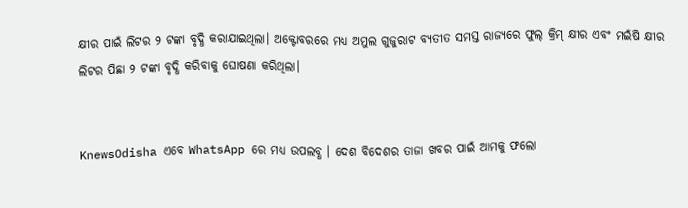କ୍ଷୀର ପାଇଁ ଲିଟର ୨ ଟଙ୍କା ବୃଦ୍ଧି କରାଯାଇଥିଲା। ଅକ୍ଟୋବରରେ ମଧ୍ୟ ଅମୁଲ ଗୁଜୁରାଟ ବ୍ୟତୀତ ସମସ୍ତ ରାଜ୍ୟରେ ଫୁଲ୍ କ୍ରିମ୍ କ୍ଷୀର ଏବଂ ମଇଁଷି କ୍ଷୀର ଲିଟର ପିଛା ୨ ଟଙ୍କା ବୃଦ୍ଧି କରିବାକୁ ଘୋଷଣା କରିଥିଲା।


KnewsOdisha ଏବେ WhatsApp ରେ ମଧ୍ୟ ଉପଲବ୍ଧ । ଦେଶ ବିଦେଶର ତାଜା ଖବର ପାଇଁ ଆମକୁ ଫଲୋ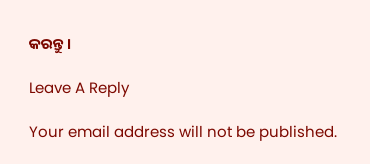କରନ୍ତୁ ।

Leave A Reply

Your email address will not be published.